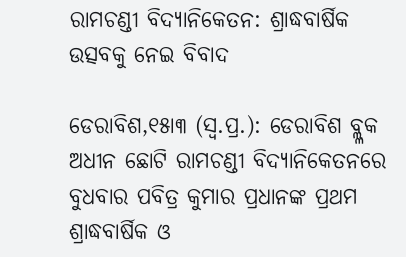ରାମଚଣ୍ଡୀ ବିଦ୍ୟାନିକେତନ: ଶ୍ରାଦ୍ଧବାର୍ଷିକ ଉତ୍ସବକୁ ନେଇ ବିବାଦ

ଡେରାବିଶ,୧୫ା୩ (ସ୍ବ.ପ୍ର.): ଡେରାବିଶ ବ୍ଲ୍ଳକ ଅଧୀନ ଛୋଟି ରାମଚଣ୍ଡୀ ବିଦ୍ୟାନିକେତନରେ ବୁଧବାର ପବିତ୍ର କୁମାର ପ୍ରଧାନଙ୍କ ପ୍ରଥମ ଶ୍ରାଦ୍ଧବାର୍ଷିକ ଓ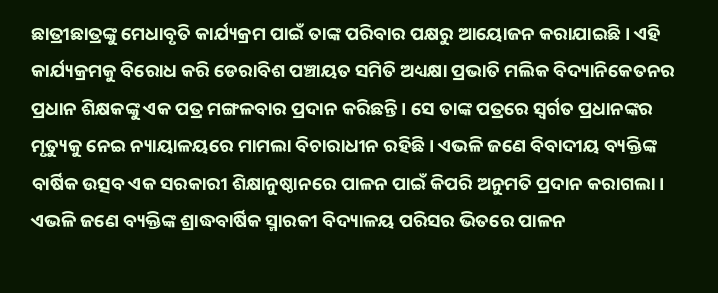ଛାତ୍ରୀଛାତ୍ରଙ୍କୁ ମେଧାବୃତି କାର୍ଯ୍ୟକ୍ରମ ପାଇଁ ତାଙ୍କ ପରିବାର ପକ୍ଷରୁ ଆୟୋଜନ କରାଯାଇଛି। ଏହି କାର୍ଯ୍ୟକ୍ରମକୁ ବିରୋଧ କରି ଡେରାବିଶ ପଞ୍ଚାୟତ ସମିତି ଅଧ୍ୟକ୍ଷା ପ୍ରଭାତି ମଲିକ ବିଦ୍ୟାନିକେତନର ପ୍ରଧାନ ଶିକ୍ଷକଙ୍କୁ ଏକ ପତ୍ର ମଙ୍ଗଳବାର ପ୍ରଦାନ କରିଛନ୍ତି। ସେ ତାଙ୍କ ପତ୍ରରେ ସ୍ବର୍ଗତ ପ୍ରଧାନଙ୍କର ମୃତ୍ୟୁକୁ ନେଇ ନ୍ୟାୟାଳୟରେ ମାମଲା ବିଚାରାଧୀନ ରହିଛି। ଏଭଳି ଜଣେ ବିବାଦୀୟ ବ୍ୟକ୍ତିଙ୍କ ବାର୍ଷିକ ଉତ୍ସବ ଏକ ସରକାରୀ ଶିକ୍ଷାନୁଷ୍ଠାନରେ ପାଳନ ପାଇଁ କିପରି ଅନୁମତି ପ୍ରଦାନ କରାଗଲା। ଏଭଳି ଜଣେ ବ୍ୟକ୍ତିଙ୍କ ଶ୍ରାଦ୍ଧବାର୍ଷିକ ସ୍ମାରକୀ ବିଦ୍ୟାଳୟ ପରିସର ଭିତରେ ପାଳନ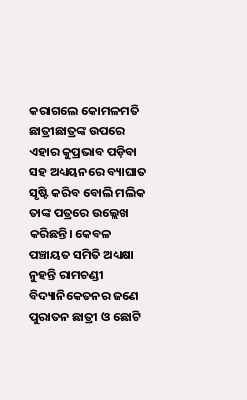କରାଗଲେ କୋମଳମତି ଛାତ୍ରୀଛାତ୍ରଙ୍କ ଉପରେ ଏହାର କୁପ୍ରଭାବ ପଡ଼ିବା ସହ ଅଧ୍ୟୟନରେ ବ୍ୟାଘାତ ସୃଷ୍ଟି କରିବ ବୋଲି ମଲିକ ତାଙ୍କ ପତ୍ରରେ ଉଲ୍ଲେଖ କରିଛନ୍ତି। କେବଳ ପଞ୍ଚାୟତ ସମିତି ଅଧ୍ୟକ୍ଷା ନୁହନ୍ତି ରାମଚଣ୍ଡୀ ବିଦ୍ୟାନିକେତନର ଜଣେ ପୁରାତନ ଛାତ୍ରୀ ଓ ଛୋଟି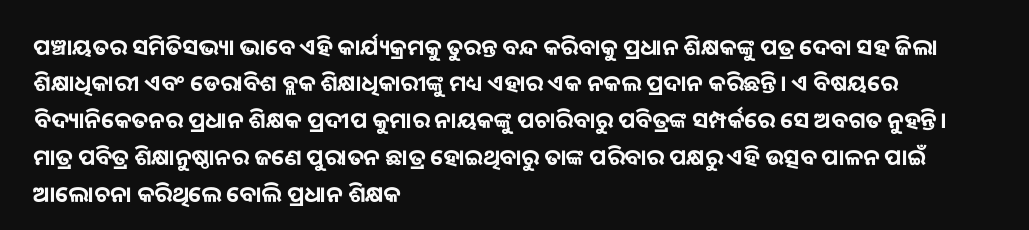ପଞ୍ଚାୟତର ସମିତିସଭ୍ୟା ଭାବେ ଏହି କାର୍ଯ୍ୟକ୍ରମକୁ ତୁରନ୍ତ ବନ୍ଦ କରିବାକୁ ପ୍ରଧାନ ଶିକ୍ଷକଙ୍କୁ ପତ୍ର ଦେବା ସହ ଜିଲା ଶିକ୍ଷାଧିକାରୀ ଏବଂ ଡେରାବିଶ ବ୍ଲକ ଶିକ୍ଷାଧିକାରୀଙ୍କୁ ମଧ୍ୟ ଏହାର ଏକ ନକଲ ପ୍ରଦାନ କରିଛନ୍ତି। ଏ ବିଷୟରେ ବିଦ୍ୟାନିକେତନର ପ୍ରଧାନ ଶିକ୍ଷକ ପ୍ରଦୀପ କୁମାର ନାୟକଙ୍କୁ ପଚାରିବାରୁ ପବିତ୍ରଙ୍କ ସମ୍ପର୍କରେ ସେ ଅବଗତ ନୁହନ୍ତି। ମାତ୍ର ପବିତ୍ର ଶିକ୍ଷାନୁଷ୍ଠାନର ଜଣେ ପୁରାତନ ଛାତ୍ର ହୋଇଥିବାରୁ ତାଙ୍କ ପରିବାର ପକ୍ଷରୁ ଏହି ଉତ୍ସବ ପାଳନ ପାଇଁ ଆଲୋଚନା କରିଥିଲେ ବୋଲି ପ୍ରଧାନ ଶିକ୍ଷକ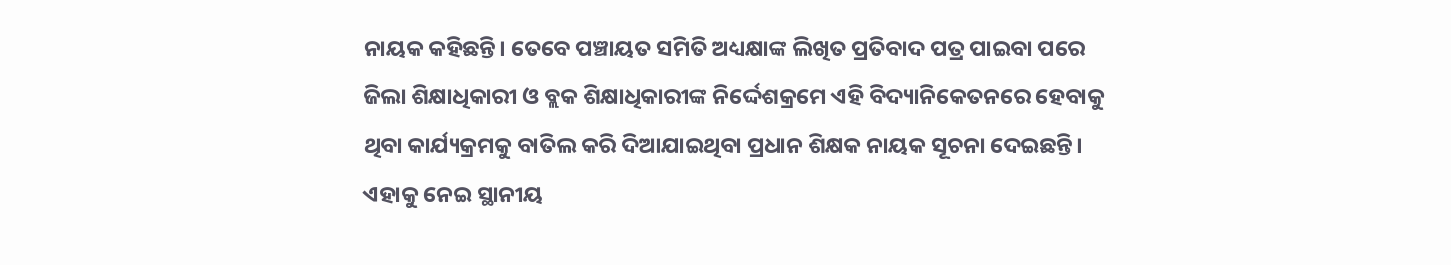ନାୟକ କହିଛନ୍ତି। ତେବେ ପଞ୍ଚାୟତ ସମିତି ଅଧ୍ୟକ୍ଷାଙ୍କ ଲିଖିତ ପ୍ରତିବାଦ ପତ୍ର ପାଇବା ପରେ ଜିଲା ଶିକ୍ଷାଧିକାରୀ ଓ ବ୍ଲକ ଶିକ୍ଷାଧିକାରୀଙ୍କ ନିର୍ଦ୍ଦେଶକ୍ରମେ ଏହି ବିଦ୍ୟାନିକେତନରେ ହେବାକୁ ଥିବା କାର୍ଯ୍ୟକ୍ରମକୁ ବାତିଲ କରି ଦିଆଯାଇଥିବା ପ୍ରଧାନ ଶିକ୍ଷକ ନାୟକ ସୂଚନା ଦେଇଛନ୍ତି। ଏହାକୁ ନେଇ ସ୍ଥାନୀୟ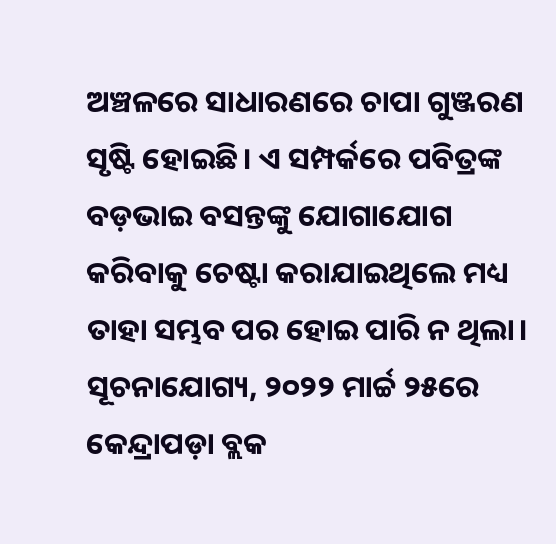ଅଞ୍ଚଳରେ ସାଧାରଣରେ ଚାପା ଗୁଞ୍ଜରଣ ସୃଷ୍ଟି ହୋଇଛି। ଏ ସମ୍ପର୍କରେ ପବିତ୍ରଙ୍କ ବଡ଼ଭାଇ ବସନ୍ତଙ୍କୁ ଯୋଗାଯୋଗ କରିବାକୁ ଚେଷ୍ଟା କରାଯାଇଥିଲେ ମଧ୍ୟ ତାହା ସମ୍ଭବ ପର ହୋଇ ପାରି ନ ଥିଲା।
ସୂଚନାଯୋଗ୍ୟ, ୨୦୨୨ ମାର୍ଚ୍ଚ ୨୫ରେ କେନ୍ଦ୍ରାପଡ଼ା ବ୍ଲକ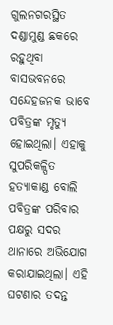ଗୁଲନଗରସ୍ଥିତ ଦଣ୍ଡାମୁଣ୍ଡ ଛକରେ ରହୁଥିବା ବାସଭବନରେ ସନ୍ଦେହଜନକ ଭାବେ ପବିତ୍ରଙ୍କ ମୃତ୍ୟୁ ହୋଇଥିଲା। ଏହାକୁ ସୁପରିକଳ୍ପିତ ହତ୍ୟାକାଣ୍ଡ ବୋଲି ପବିତ୍ରଙ୍କ ପରିବାର ପକ୍ଷରୁ ସଦର ଥାନାରେ ଅଭିଯୋଗ କରାଯାଇଥିଲା। ଏହି ଘଟଣାର ତଦନ୍ତ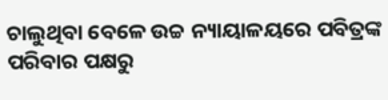ଚାଲୁଥିବା ବେଳେ ଉଚ୍ଚ ନ୍ୟାୟାଳୟରେ ପବିତ୍ରଙ୍କ ପରିବାର ପକ୍ଷରୁ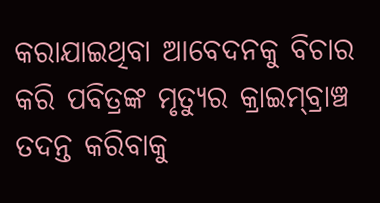କରାଯାଇଥିବା ଆବେଦନକୁ ବିଚାର କରି ପବିତ୍ରଙ୍କ ମୃତ୍ୟୁର କ୍ରାଇମ୍‌ବ୍ରାଞ୍ଚ ତଦନ୍ତ କରିବାକୁ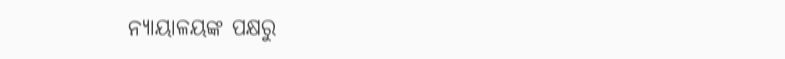ନ୍ୟାୟାଳୟଙ୍କ ପକ୍ଷରୁ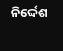ନିର୍ଦ୍ଦେଶ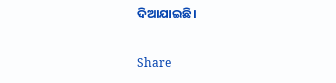ଦିଆଯାଇଛି।

Share